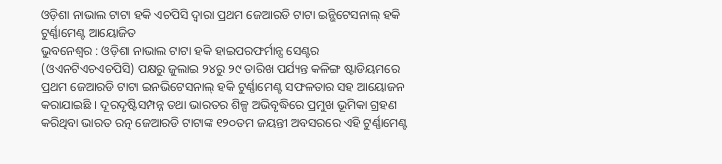ଓଡ଼ିଶା ନାଭାଲ ଟାଟା ହକି ଏଚପିସି ଦ୍ୱାରା ପ୍ରଥମ ଜେଆରଡି ଟାଟା ଇନ୍ଭିଟେସନାଲ୍ ହକି ଟୁର୍ଣ୍ଣାମେଣ୍ଟ ଆୟୋଜିତ
ଭୁବନେଶ୍ୱର : ଓଡ଼ିଶା ନାଭାଲ ଟାଟା ହକି ହାଇପରଫର୍ମାନ୍ସ ସେଣ୍ଟର (ଓଏନଟିଏଚଏଚପିସି) ପକ୍ଷରୁ ଜୁଲାଇ ୨୪ରୁ ୨୯ ତାରିଖ ପର୍ଯ୍ୟନ୍ତ କଳିଙ୍ଗ ଷ୍ଟାଡିୟମରେ ପ୍ରଥମ ଜେଆରଡି ଟାଟା ଇନଭିଟେସନାଲ୍ ହକି ଟୁର୍ଣ୍ଣାମେଣ୍ଟ ସଫଳତାର ସହ ଆୟୋଜନ କରାଯାଇଛି । ଦୂରଦୃଷ୍ଟିସମ୍ପନ୍ନ ତଥା ଭାରତର ଶିଳ୍ପ ଅଭିବୃଦ୍ଧିରେ ପ୍ରମୁଖ ଭୂମିକା ଗ୍ରହଣ କରିଥିବା ଭାରତ ରତ୍ନ ଜେଆରଡି ଟାଟାଙ୍କ ୧୨୦ତମ ଜୟନ୍ତୀ ଅବସରରେ ଏହି ଟୁର୍ଣ୍ଣାମେଣ୍ଟ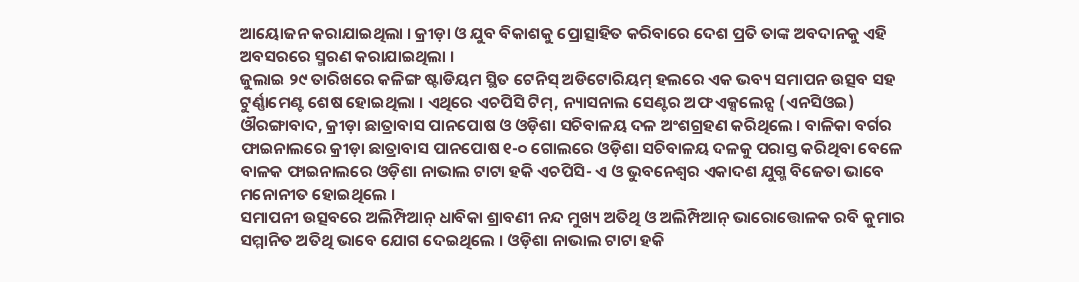ଆୟୋଜନ କରାଯାଇଥିଲା । କ୍ରୀଡ଼ା ଓ ଯୁବ ବିକାଶକୁ ପ୍ରୋତ୍ସାହିତ କରିବାରେ ଦେଶ ପ୍ରତି ତାଙ୍କ ଅବଦାନକୁ ଏହି ଅବସରରେ ସ୍ମରଣ କରାଯାଇଥିଲା ।
ଜୁଲାଇ ୨୯ ତାରିଖରେ କଳିଙ୍ଗ ଷ୍ଟାଡିୟମ ସ୍ଥିତ ଟେନିସ୍ ଅଡିଟୋରିୟମ୍ ହଲରେ ଏକ ଭବ୍ୟ ସମାପନ ଉତ୍ସବ ସହ ଟୁର୍ଣ୍ଣାମେଣ୍ଟ ଶେଷ ହୋଇଥିଲା । ଏଥିରେ ଏଚପିସି ଟିମ୍, ନ୍ୟାସନାଲ ସେଣ୍ଟର ଅଫ ଏକ୍ସଲେନ୍ସ (ଏନସିଓଇ) ଔରଙ୍ଗାବାଦ, କ୍ରୀଡ଼ା ଛାତ୍ରାବାସ ପାନପୋଷ ଓ ଓଡ଼ିଶା ସଚିବାଳୟ ଦଳ ଅଂଶଗ୍ରହଣ କରିଥିଲେ । ବାଳିକା ବର୍ଗର ଫାଇନାଲରେ କ୍ରୀଡ଼ା ଛାତ୍ରାବାସ ପାନପୋଷ ୧-୦ ଗୋଲରେ ଓଡ଼ିଶା ସଚିବାଳୟ ଦଳକୁ ପରାସ୍ତ କରିଥିବା ବେଳେ ବାଳକ ଫାଇନାଲରେ ଓଡ଼ିଶା ନାଭାଲ ଟାଟା ହକି ଏଚପିସି- ଏ ଓ ଭୁବନେଶ୍ୱର ଏକାଦଶ ଯୁଗ୍ମ ବିଜେତା ଭାବେ ମନୋନୀତ ହୋଇଥିଲେ ।
ସମାପନୀ ଉତ୍ସବରେ ଅଲିମ୍ପିଆନ୍ ଧାବିକା ଶ୍ରାବଣୀ ନନ୍ଦ ମୁଖ୍ୟ ଅତିଥି ଓ ଅଲିମ୍ପିଆନ୍ ଭାରୋତ୍ତୋଳକ ରବି କୁମାର ସମ୍ମାନିତ ଅତିଥି ଭାବେ ଯୋଗ ଦେଇଥିଲେ । ଓଡ଼ିଶା ନାଭାଲ ଟାଟା ହକି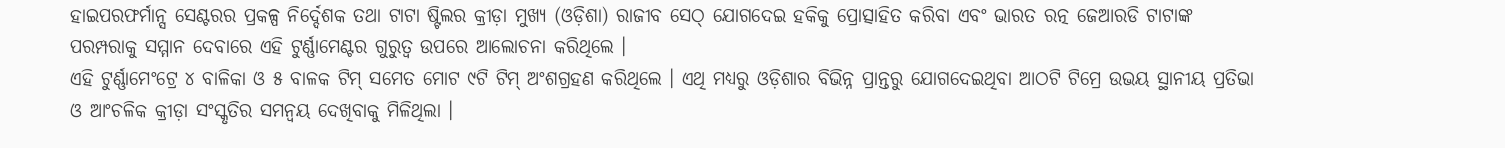ହାଇପରଫର୍ମାନ୍ସ ସେଣ୍ଟରର ପ୍ରକଳ୍ପ ନିର୍ଦ୍ଦେଶକ ତଥା ଟାଟା ଷ୍ଟିଲର କ୍ରୀଡ଼ା ମୁଖ୍ୟ (ଓଡ଼ିଶା) ରାଜୀବ ସେଠ୍ ଯୋଗଦେଇ ହକିକୁ ପ୍ରୋତ୍ସାହିତ କରିବା ଏବଂ ଭାରତ ରତ୍ନ ଜେଆରଡି ଟାଟାଙ୍କ ପରମ୍ପରାକୁ ସମ୍ମାନ ଦେବାରେ ଏହି ଟୁର୍ଣ୍ଣାମେଣ୍ଟର ଗୁରୁତ୍ୱ ଉପରେ ଆଲୋଚନା କରିଥିଲେ ।
ଏହି ଟୁର୍ଣ୍ଣାମେଂଟ୍ରେ ୪ ବାଳିକା ଓ ୫ ବାଳକ ଟିମ୍ ସମେତ ମୋଟ ୯ଟି ଟିମ୍ ଅଂଶଗ୍ରହଣ କରିଥିଲେ । ଏଥି ମଧ୍ୟରୁ ଓଡ଼ିଶାର ବିଭିନ୍ନ ପ୍ରାନ୍ତରୁ ଯୋଗଦେଇଥିବା ଆଠଟି ଟିମ୍ରେ ଉଭୟ ସ୍ଥାନୀୟ ପ୍ରତିଭା ଓ ଆଂଚଳିକ କ୍ରୀଡ଼ା ସଂସ୍କୃତିର ସମନ୍ୱୟ ଦେଖିବାକୁ ମିଳିଥିଲା ।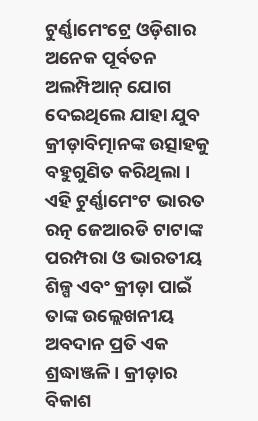ଟୁର୍ଣ୍ଣାମେଂଟ୍ରେ ଓଡ଼ିଶାର ଅନେକ ପୂର୍ବତନ ଅଲମ୍ପିଆନ୍ ଯୋଗ ଦେଇଥିଲେ ଯାହା ଯୁବ କ୍ରୀଡ଼ାବିତ୍ମାନଙ୍କ ଉତ୍ସାହକୁ ବହୁଗୁଣିତ କରିଥିଲା ।
ଏହି ଟୁର୍ଣ୍ଣାମେଂଟ ଭାରତ ରତ୍ନ ଜେଆରଡି ଟାଟାଙ୍କ ପରମ୍ପରା ଓ ଭାରତୀୟ ଶିଳ୍ପ ଏବଂ କ୍ରୀଡ଼ା ପାଇଁ ତାଙ୍କ ଉଲ୍ଲେଖନୀୟ ଅବଦାନ ପ୍ରତି ଏକ ଶ୍ରଦ୍ଧାଞ୍ଜଳି । କ୍ରୀଡ଼ାର ବିକାଶ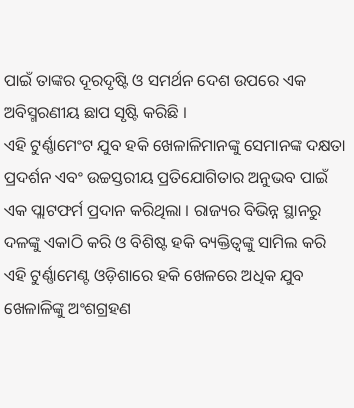ପାଇଁ ତାଙ୍କର ଦୂରଦୃଷ୍ଟି ଓ ସମର୍ଥନ ଦେଶ ଉପରେ ଏକ ଅବିସ୍ମରଣୀୟ ଛାପ ସୃଷ୍ଟି କରିଛି ।
ଏହି ଟୁର୍ଣ୍ଣାମେଂଟ ଯୁବ ହକି ଖେଳାଳିମାନଙ୍କୁ ସେମାନଙ୍କ ଦକ୍ଷତା ପ୍ରଦର୍ଶନ ଏବଂ ଉଚ୍ଚସ୍ତରୀୟ ପ୍ରତିଯୋଗିତାର ଅନୁଭବ ପାଇଁ ଏକ ପ୍ଲାଟଫର୍ମ ପ୍ରଦାନ କରିଥିଲା । ରାଜ୍ୟର ବିଭିନ୍ନ ସ୍ଥାନରୁ ଦଳଙ୍କୁ ଏକାଠି କରି ଓ ବିଶିଷ୍ଟ ହକି ବ୍ୟକ୍ତିତ୍ୱଙ୍କୁ ସାମିଲ କରି ଏହି ଟୁର୍ଣ୍ଣାମେଣ୍ଟ ଓଡ଼ିଶାରେ ହକି ଖେଳରେ ଅଧିକ ଯୁବ ଖେଳାଳିଙ୍କୁ ଅଂଶଗ୍ରହଣ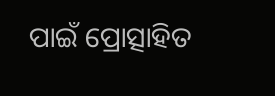ପାଇଁ ପ୍ରୋତ୍ସାହିତ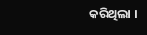କରିଥିଲା ।